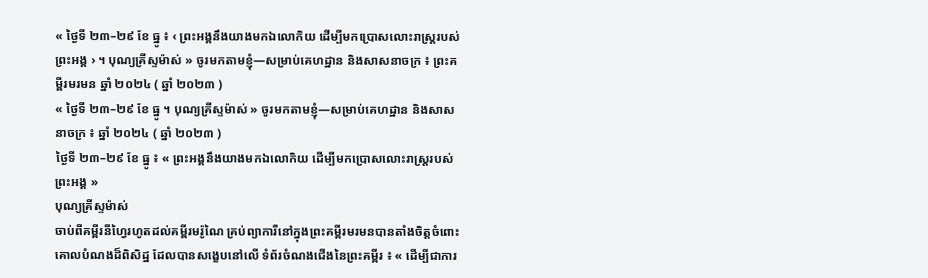« ថ្ងៃទី ២៣–២៩ ខែ ធ្នូ ៖ ‹ ព្រះអង្គនឹងយាងមកឯលោកិយ ដើម្បីមកប្រោសលោះរាស្ត្ររបស់ព្រះអង្គ › ។ បុណ្យគ្រីស្ទម៉ាស់ » ចូរមកតាមខ្ញុំ—សម្រាប់គេហដ្ឋាន និងសាសនាចក្រ ៖ ព្រះគម្ពីរមរមន ឆ្នាំ ២០២៤ ( ឆ្នាំ ២០២៣ )
« ថ្ងៃទី ២៣–២៩ ខែ ធ្នូ ។ បុណ្យគ្រីស្ទម៉ាស់ » ចូរមកតាមខ្ញុំ—សម្រាប់គេហដ្ឋាន និងសាសនាចក្រ ៖ ឆ្នាំ ២០២៤ ( ឆ្នាំ ២០២៣ )
ថ្ងៃទី ២៣–២៩ ខែ ធ្នូ ៖ « ព្រះអង្គនឹងយាងមកឯលោកិយ ដើម្បីមកប្រោសលោះរាស្ត្ររបស់ព្រះអង្គ »
បុណ្យគ្រីស្ទម៉ាស់
ចាប់ពីគម្ពីរនីហ្វៃរហូតដល់គម្ពីរមរ៉ូណៃ គ្រប់ព្យាការីនៅក្នុងព្រះគម្ពីរមរមនបានតាំងចិត្តចំពោះគោលបំណងដ៏ពិសិដ្ឋ ដែលបានសង្ខេបនៅលើ ទំព័រចំណងជើងនៃព្រះគម្ពីរ ៖ « ដើម្បីជាការ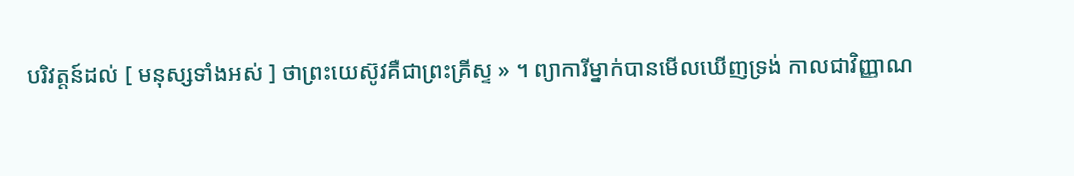បរិវត្តន៍ដល់ [ មនុស្សទាំងអស់ ] ថាព្រះយេស៊ូវគឺជាព្រះគ្រីស្ទ » ។ ព្យាការីម្នាក់បានមើលឃើញទ្រង់ កាលជាវិញ្ញាណ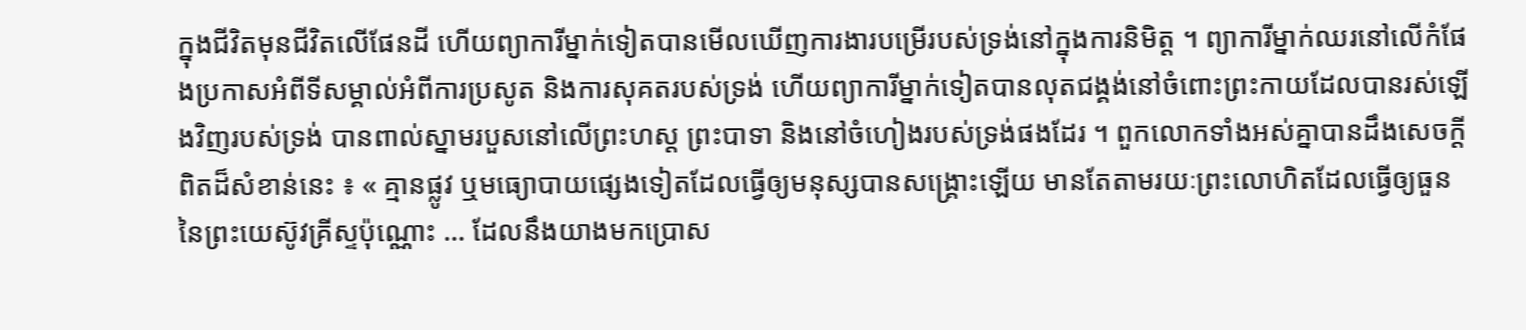ក្នុងជីវិតមុនជីវិតលើផែនដី ហើយព្យាការីម្នាក់ទៀតបានមើលឃើញការងារបម្រើរបស់ទ្រង់នៅក្នុងការនិមិត្ត ។ ព្យាការីម្នាក់ឈរនៅលើកំផែងប្រកាសអំពីទីសម្គាល់អំពីការប្រសូត និងការសុគតរបស់ទ្រង់ ហើយព្យាការីម្នាក់ទៀតបានលុតជង្គង់នៅចំពោះព្រះកាយដែលបានរស់ឡើងវិញរបស់ទ្រង់ បានពាល់ស្នាមរបួសនៅលើព្រះហស្ត ព្រះបាទា និងនៅចំហៀងរបស់ទ្រង់ផងដែរ ។ ពួកលោកទាំងអស់គ្នាបានដឹងសេចក្ដីពិតដ៏សំខាន់នេះ ៖ « គ្មានផ្លូវ ឬមធ្យោបាយផ្សេងទៀតដែលធ្វើឲ្យមនុស្សបានសង្គ្រោះឡើយ មានតែតាមរយៈព្រះលោហិតដែលធ្វើឲ្យធួននៃព្រះយេស៊ូវគ្រីស្ទប៉ុណ្ណោះ … ដែលនឹងយាងមកប្រោស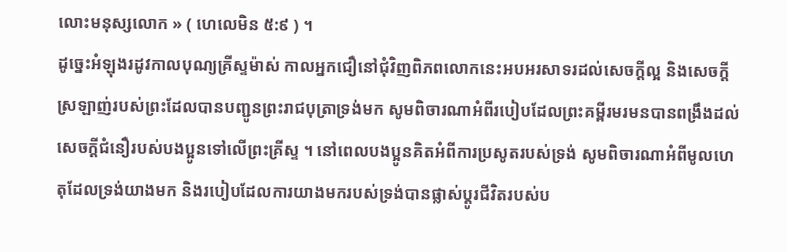លោះមនុស្សលោក » ( ហេលេមិន ៥:៩ ) ។
ដូច្នេះអំឡុងរដូវកាលបុណ្យគ្រីស្ទម៉ាស់ កាលអ្នកជឿនៅជុំវិញពិភពលោកនេះអបអរសាទរដល់សេចក្ដីល្អ និងសេចក្ដីស្រឡាញ់របស់ព្រះដែលបានបញ្ជូនព្រះរាជបុត្រាទ្រង់មក សូមពិចារណាអំពីរបៀបដែលព្រះគម្ពីរមរមនបានពង្រឹងដល់សេចក្ដីជំនឿរបស់បងប្អូនទៅលើព្រះគ្រីស្ទ ។ នៅពេលបងប្អូនគិតអំពីការប្រសូតរបស់ទ្រង់ សូមពិចារណាអំពីមូលហេតុដែលទ្រង់យាងមក និងរបៀបដែលការយាងមករបស់ទ្រង់បានផ្លាស់ប្ដូរជីវិតរបស់ប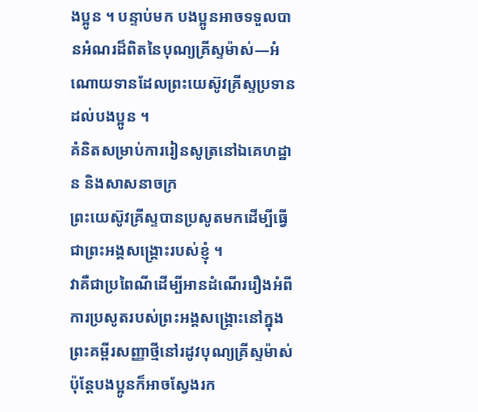ងប្អូន ។ បន្ទាប់មក បងប្អូនអាចទទួលបានអំណរដ៏ពិតនៃបុណ្យគ្រីស្ទម៉ាស់—អំណោយទានដែលព្រះយេស៊ូវគ្រីស្ទប្រទានដល់បងប្អូន ។
គំនិតសម្រាប់ការរៀនសូត្រនៅឯគេហដ្ឋាន និងសាសនាចក្រ
ព្រះយេស៊ូវគ្រីស្ទបានប្រសូតមកដើម្បីធ្វើជាព្រះអង្គសង្គ្រោះរបស់ខ្ញុំ ។
វាគឺជាប្រពៃណីដើម្បីអានដំណើររឿងអំពីការប្រសូតរបស់ព្រះអង្គសង្គ្រោះនៅក្នុងព្រះគម្ពីរសញ្ញាថ្មីនៅរដូវបុណ្យគ្រីស្ទម៉ាស់ ប៉ុន្តែបងប្អូនក៏អាចស្វែងរក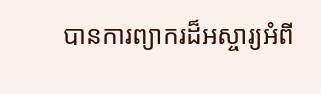បានការព្យាករដ៏អស្ចារ្យអំពី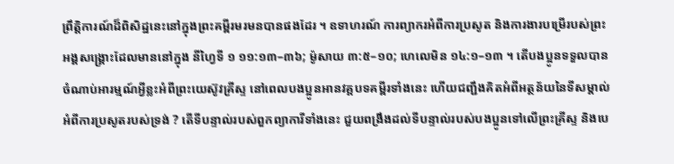ព្រឹត្តិការណ៍ដ៏ពិសិដ្ឋនេះនៅក្នុងព្រះគម្ពីរមរមនបានផងដែរ ។ ឧទាហរណ៍ ការព្យាករអំពីការប្រសូត និងការងារបម្រើរបស់ព្រះអង្គសង្គ្រោះដែលមាននៅក្នុង នីហ្វៃទី ១ ១១:១៣–៣៦; ម៉ូសាយ ៣:៥–១០; ហេលេមិន ១៤:១–១៣ ។ តើបងប្អូនទទួលបានចំណាប់អារម្មណ៍អ្វីខ្លះអំពីព្រះយេស៊ូវគ្រីស្ទ នៅពេលបងប្អូនអានវគ្គបទគម្ពីរទាំងនេះ ហើយជញ្ជឹងគិតអំពីអត្ថន័យនៃទីសម្គាល់អំពីការប្រសូតរបស់ទ្រង់ ? តើទីបន្ទាល់របស់ពួកព្យាការីទាំងនេះ ជួយពង្រឹងដល់ទីបន្ទាល់របស់បងប្អូនទៅលើព្រះគ្រីស្ទ និងបេ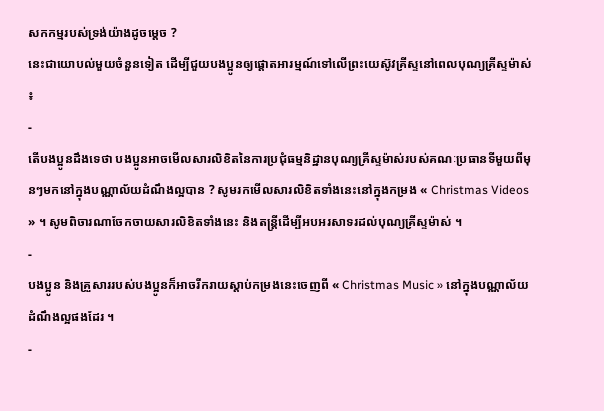សកកម្មរបស់ទ្រង់យ៉ាងដូចម្ដេច ?
នេះជាយោបល់មួយចំនួនទៀត ដើម្បីជួយបងប្អូនឲ្យផ្តោតអារម្មណ៍ទៅលើព្រះយេស៊ូវគ្រីស្ទនៅពេលបុណ្យគ្រីស្ទម៉ាស់ ៖
-
តើបងប្អូនដឹងទេថា បងប្អូនអាចមើលសារលិខិតនៃការប្រជុំធម្មនិដ្ឋានបុណ្យគ្រីស្ទម៉ាស់របស់គណៈប្រធានទីមួយពីមុនៗមកនៅក្នុងបណ្ណាល័យដំណឹងល្អបាន ? សូមរកមើលសារលិខិតទាំងនេះនៅក្នុងកម្រង « Christmas Videos » ។ សូមពិចារណាចែកចាយសារលិខិតទាំងនេះ និងតន្រ្តីដើម្បីអបអរសាទរដល់បុណ្យគ្រីស្ទម៉ាស់ ។
-
បងប្អូន និងគ្រួសាររបស់បងប្អូនក៏អាចរីករាយស្តាប់កម្រងនេះចេញពី « Christmas Music » នៅក្នុងបណ្ណាល័យដំណឹងល្អផងដែរ ។
-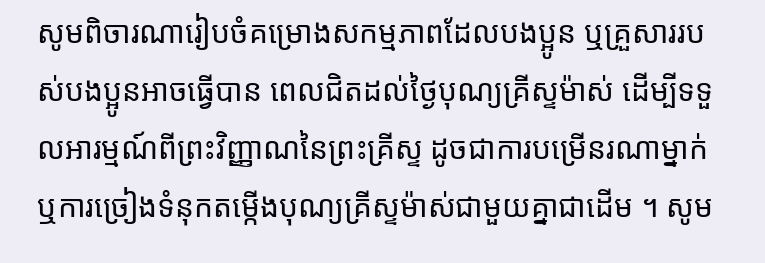សូមពិចារណារៀបចំគម្រោងសកម្មភាពដែលបងប្អូន ឬគ្រួសាររបស់បងប្អូនអាចធ្វើបាន ពេលជិតដល់ថ្ងៃបុណ្យគ្រីស្ទម៉ាស់ ដើម្បីទទួលអារម្មណ៍ពីព្រះវិញ្ញាណនៃព្រះគ្រីស្ទ ដូចជាការបម្រើនរណាម្នាក់ ឬការច្រៀងទំនុកតម្កើងបុណ្យគ្រីស្ទម៉ាស់ជាមួយគ្នាជាដើម ។ សូម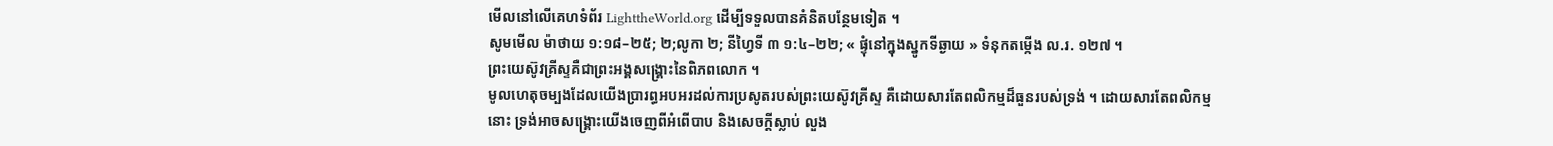មើលនៅលើគេហទំព័រ LighttheWorld.org ដើម្បីទទួលបានគំនិតបន្ថែមទៀត ។
សូមមើល ម៉ាថាយ ១:១៨–២៥; ២;លូកា ២; នីហ្វៃទី ៣ ១:៤–២២; « ផ្ទុំនៅក្នុងស្នូកទីឆ្ងាយ » ទំនុកតម្កើង ល.រ. ១២៧ ។
ព្រះយេស៊ូវគ្រីស្ទគឺជាព្រះអង្គសង្គ្រោះនៃពិភពលោក ។
មូលហេតុចម្បងដែលយើងប្រារព្ធអបអរដល់ការប្រសូតរបស់ព្រះយេស៊ូវគ្រីស្ទ គឺដោយសារតែពលិកម្មដ៏ធួនរបស់ទ្រង់ ។ ដោយសារតែពលិកម្មនោះ ទ្រង់អាចសង្រ្គោះយើងចេញពីអំពើបាប និងសេចក្តីស្លាប់ លួង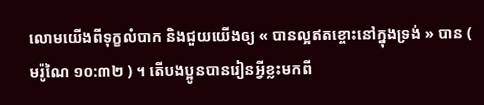លោមយើងពីទុក្ខលំបាក និងជួយយើងឲ្យ « បានល្អឥតខ្ចោះនៅក្នុងទ្រង់ » បាន ( មរ៉ូណៃ ១០:៣២ ) ។ តើបងប្អូនបានរៀនអ្វីខ្លះមកពី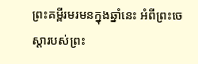ព្រះគម្ពីរមរមនក្នុងឆ្នាំនេះ អំពីព្រះចេស្ដារបស់ព្រះ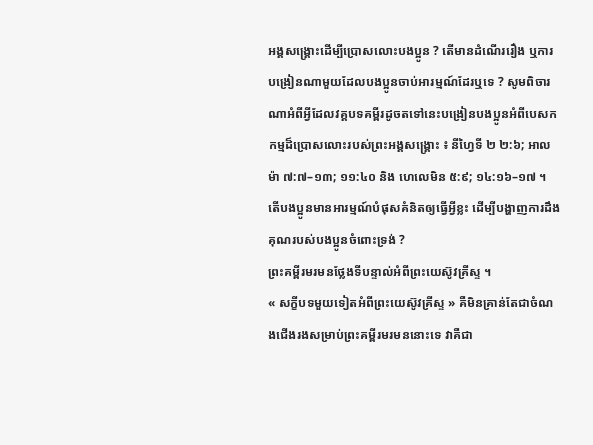អង្គសង្គ្រោះដើម្បីប្រោសលោះបងប្អូន ? តើមានដំណើររឿង ឬការបង្រៀនណាមួយដែលបងប្អូនចាប់អារម្មណ៍ដែរឬទេ ? សូមពិចារណាអំពីអ្វីដែលវគ្គបទគម្ពីរដូចតទៅនេះបង្រៀនបងប្អូនអំពីបេសកកម្មដ៏ប្រោសលោះរបស់ព្រះអង្គសង្គ្រោះ ៖ នីហ្វៃទី ២ ២:៦; អាលម៉ា ៧:៧–១៣; ១១:៤០ និង ហេលេមិន ៥:៩; ១៤:១៦–១៧ ។ តើបងប្អូនមានអារម្មណ៍បំផុសគំនិតឲ្យធ្វើអ្វីខ្លះ ដើម្បីបង្ហាញការដឹងគុណរបស់បងប្អូនចំពោះទ្រង់ ?
ព្រះគម្ពីរមរមនថ្លែងទីបន្ទាល់អំពីព្រះយេស៊ូវគ្រីស្ទ ។
« សក្ខីបទមួយទៀតអំពីព្រះយេស៊ូវគ្រីស្ទ » គឺមិនគ្រាន់តែជាចំណងជើងរងសម្រាប់ព្រះគម្ពីរមរមននោះទេ វាគឺជា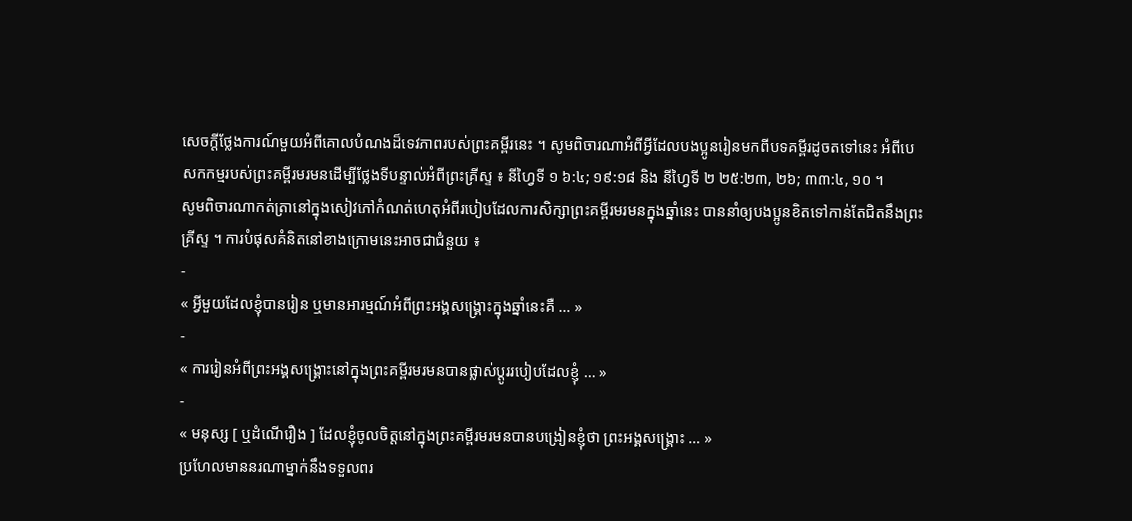សេចក្ដីថ្លែងការណ៍មួយអំពីគោលបំណងដ៏ទេវភាពរបស់ព្រះគម្ពីរនេះ ។ សូមពិចារណាអំពីអ្វីដែលបងប្អូនរៀនមកពីបទគម្ពីរដូចតទៅនេះ អំពីបេសកកម្មរបស់ព្រះគម្ពីរមរមនដើម្បីថ្លែងទីបន្ទាល់អំពីព្រះគ្រីស្ទ ៖ នីហ្វៃទី ១ ៦:៤; ១៩:១៨ និង នីហ្វៃទី ២ ២៥:២៣, ២៦; ៣៣:៤, ១០ ។
សូមពិចារណាកត់ត្រានៅក្នុងសៀវភៅកំណត់ហេតុអំពីរបៀបដែលការសិក្សាព្រះគម្ពីរមរមនក្នុងឆ្នាំនេះ បាននាំឲ្យបងប្អូនខិតទៅកាន់តែជិតនឹងព្រះគ្រីស្ទ ។ ការបំផុសគំនិតនៅខាងក្រោមនេះអាចជាជំនួយ ៖
-
« អ្វីមួយដែលខ្ញុំបានរៀន ឬមានអារម្មណ៍អំពីព្រះអង្គសង្រ្គោះក្នុងឆ្នាំនេះគឺ … »
-
« ការរៀនអំពីព្រះអង្គសង្រ្គោះនៅក្នុងព្រះគម្ពីរមរមនបានផ្លាស់ប្ដូររបៀបដែលខ្ញុំ … »
-
« មនុស្ស [ ឬដំណើរឿង ] ដែលខ្ញុំចូលចិត្តនៅក្នុងព្រះគម្ពីរមរមនបានបង្រៀនខ្ញុំថា ព្រះអង្គសង្គ្រោះ … »
ប្រហែលមាននរណាម្នាក់នឹងទទួលពរ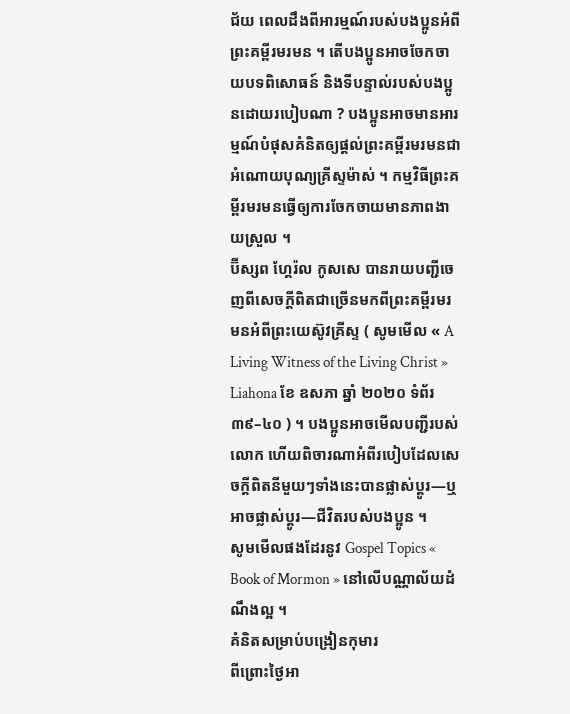ជ័យ ពេលដឹងពីអារម្មណ៍របស់បងប្អូនអំពីព្រះគម្ពីរមរមន ។ តើបងប្អូនអាចចែកចាយបទពិសោធន៍ និងទីបន្ទាល់របស់បងប្អូនដោយរបៀបណា ? បងប្អូនអាចមានអារម្មណ៍បំផុសគំនិតឲ្យផ្តល់ព្រះគម្ពីរមរមនជាអំណោយបុណ្យគ្រីស្ទម៉ាស់ ។ កម្មវិធីព្រះគម្ពីរមរមនធ្វើឲ្យការចែកចាយមានភាពងាយស្រួល ។
ប៊ីស្សព ហ្គែរ៉ល កូសសេ បានរាយបញ្ជីចេញពីសេចក្ដីពិតជាច្រើនមកពីព្រះគម្ពីរមរមនអំពីព្រះយេស៊ូវគ្រីស្ទ ( សូមមើល « A Living Witness of the Living Christ » Liahona ខែ ឧសភា ឆ្នាំ ២០២០ ទំព័រ ៣៩–៤០ ) ។ បងប្អូនអាចមើលបញ្ជីរបស់លោក ហើយពិចារណាអំពីរបៀបដែលសេចក្ដីពិតនីមួយៗទាំងនេះបានផ្លាស់ប្ដូរ—ឬអាចផ្លាស់ប្តូរ—ជីវិតរបស់បងប្អូន ។
សូមមើលផងដែរនូវ Gospel Topics « Book of Mormon » នៅលើបណ្ណាល័យដំណឹងល្អ ។
គំនិតសម្រាប់បង្រៀនកុមារ
ពីព្រោះថ្ងៃអា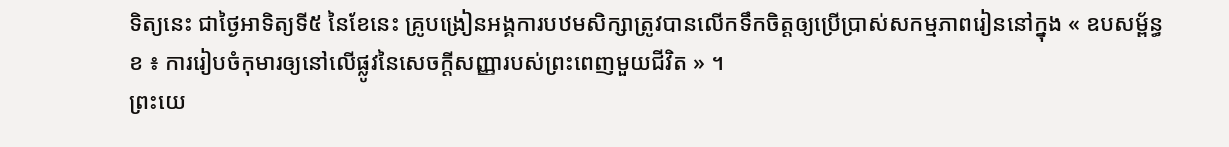ទិត្យនេះ ជាថ្ងៃអាទិត្យទី៥ នៃខែនេះ គ្រូបង្រៀនអង្គការបឋមសិក្សាត្រូវបានលើកទឹកចិត្តឲ្យប្រើប្រាស់សកម្មភាពរៀននៅក្នុង « ឧបសម្ព័ន្ធ ខ ៖ ការរៀបចំកុមារឲ្យនៅលើផ្លូវនៃសេចក្តីសញ្ញារបស់ព្រះពេញមួយជីវិត » ។
ព្រះយេ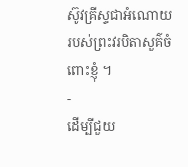ស៊ូវគ្រីស្ទជាអំណោយរបស់ព្រះវរបិតាសួគ៌ចំពោះខ្ញុំ ។
-
ដើម្បីជួយ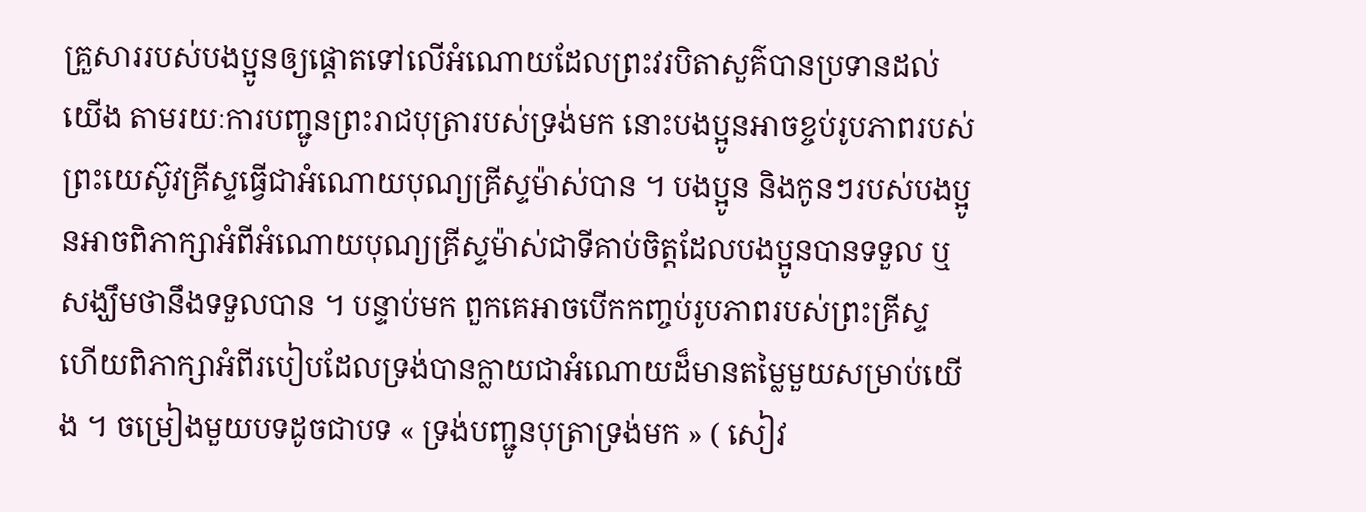គ្រួសាររបស់បងប្អូនឲ្យផ្ដោតទៅលើអំណោយដែលព្រះវរបិតាសួគ៌បានប្រទានដល់យើង តាមរយៈការបញ្ជូនព្រះរាជបុត្រារបស់ទ្រង់មក នោះបងប្អូនអាចខ្ចប់រូបភាពរបស់ព្រះយេស៊ូវគ្រីស្ទធ្វើជាអំណោយបុណ្យគ្រីស្ទម៉ាស់បាន ។ បងប្អូន និងកូនៗរបស់បងប្អូនអាចពិភាក្សាអំពីអំណោយបុណ្យគ្រីស្ទម៉ាស់ជាទីគាប់ចិត្តដែលបងប្អូនបានទទួល ឬសង្ឃឹមថានឹងទទួលបាន ។ បន្ទាប់មក ពួកគេអាចបើកកញ្ចប់រូបភាពរបស់ព្រះគ្រីស្ទ ហើយពិភាក្សាអំពីរបៀបដែលទ្រង់បានក្លាយជាអំណោយដ៏មានតម្លៃមួយសម្រាប់យើង ។ ចម្រៀងមួយបទដូចជាបទ « ទ្រង់បញ្ជូនបុត្រាទ្រង់មក » ( សៀវ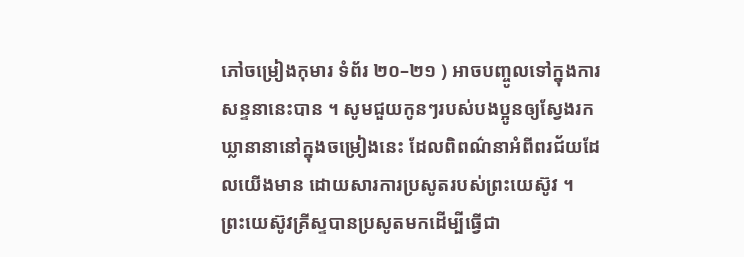ភៅចម្រៀងកុមារ ទំព័រ ២០–២១ ) អាចបញ្ចូលទៅក្នុងការសន្ទនានេះបាន ។ សូមជួយកូនៗរបស់បងប្អូនឲ្យស្វែងរកឃ្លានានានៅក្នុងចម្រៀងនេះ ដែលពិពណ៌នាអំពីពរជ័យដែលយើងមាន ដោយសារការប្រសូតរបស់ព្រះយេស៊ូវ ។
ព្រះយេស៊ូវគ្រីស្ទបានប្រសូតមកដើម្បីធ្វើជា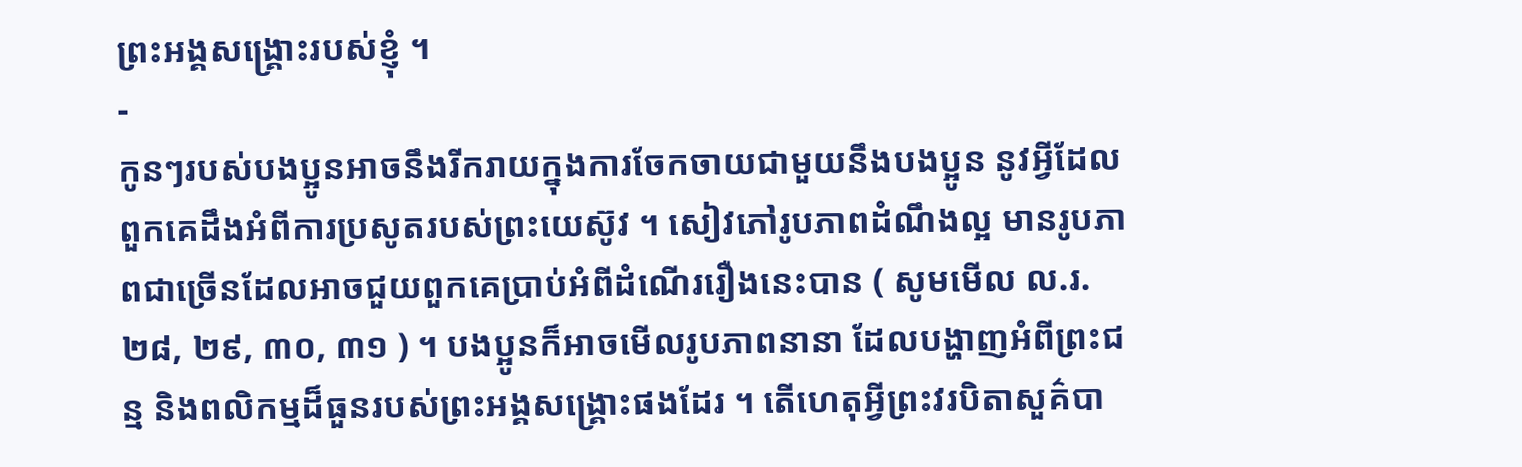ព្រះអង្គសង្គ្រោះរបស់ខ្ញុំ ។
-
កូនៗរបស់បងប្អូនអាចនឹងរីករាយក្នុងការចែកចាយជាមួយនឹងបងប្អូន នូវអ្វីដែលពួកគេដឹងអំពីការប្រសូតរបស់ព្រះយេស៊ូវ ។ សៀវភៅរូបភាពដំណឹងល្អ មានរូបភាពជាច្រើនដែលអាចជួយពួកគេប្រាប់អំពីដំណើររឿងនេះបាន ( សូមមើល ល.រ. ២៨, ២៩, ៣០, ៣១ ) ។ បងប្អូនក៏អាចមើលរូបភាពនានា ដែលបង្ហាញអំពីព្រះជន្ម និងពលិកម្មដ៏ធួនរបស់ព្រះអង្គសង្គ្រោះផងដែរ ។ តើហេតុអ្វីព្រះវរបិតាសួគ៌បា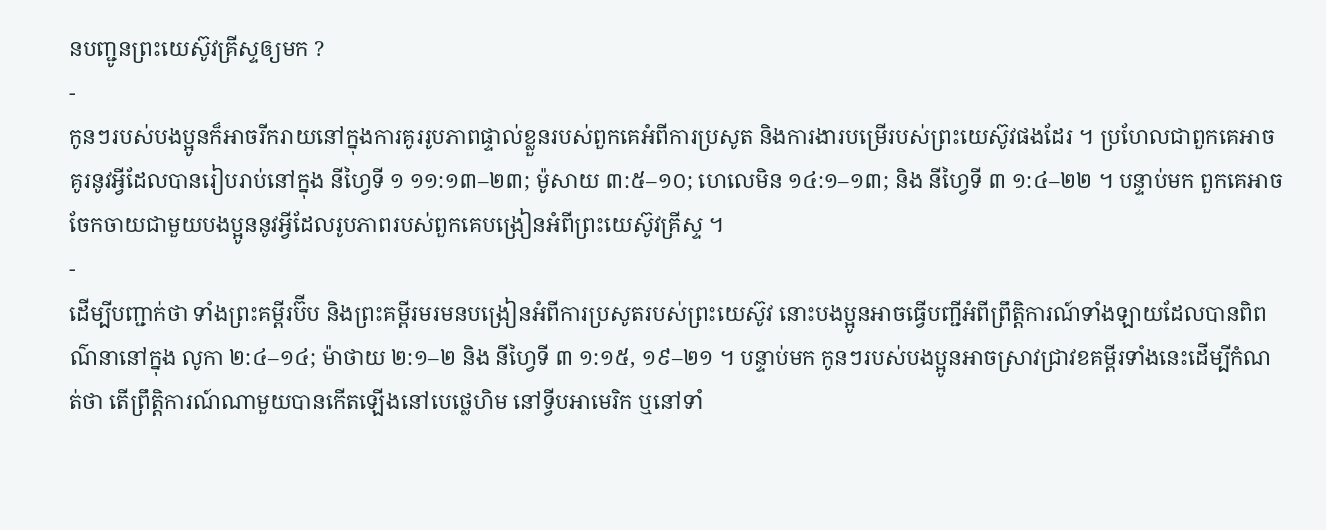នបញ្ជូនព្រះយេស៊ូវគ្រីស្ទឲ្យមក ?
-
កូនៗរបស់បងប្អូនក៏អាចរីករាយនៅក្នុងការគូររូបភាពផ្ទាល់ខ្លួនរបស់ពួកគេអំពីការប្រសូត និងការងារបម្រើរបស់ព្រះយេស៊ូវផងដែរ ។ ប្រហែលជាពួកគេអាចគូរនូវអ្វីដែលបានរៀបរាប់នៅក្នុង នីហ្វៃទី ១ ១១:១៣–២៣; ម៉ូសាយ ៣:៥–១០; ហេលេមិន ១៤:១–១៣; និង នីហ្វៃទី ៣ ១:៤–២២ ។ បន្ទាប់មក ពួកគេអាចចែកចាយជាមួយបងប្អូននូវអ្វីដែលរូបភាពរបស់ពួកគេបង្រៀនអំពីព្រះយេស៊ូវគ្រីស្ទ ។
-
ដើម្បីបញ្ជាក់ថា ទាំងព្រះគម្ពីរប៊ីប និងព្រះគម្ពីរមរមនបង្រៀនអំពីការប្រសូតរបស់ព្រះយេស៊ូវ នោះបងប្អូនអាចធ្វើបញ្ជីអំពីព្រឹត្តិការណ៍ទាំងឡាយដែលបានពិពណ៌នានៅក្នុង លូកា ២:៤–១៤; ម៉ាថាយ ២:១–២ និង នីហ្វៃទី ៣ ១:១៥, ១៩–២១ ។ បន្ទាប់មក កូនៗរបស់បងប្អូនអាចស្រាវជ្រាវខគម្ពីរទាំងនេះដើម្បីកំណត់ថា តើព្រឹត្តិការណ៍ណាមួយបានកើតឡើងនៅបេថ្លេហិម នៅទ្វីបអាមេរិក ឬនៅទាំ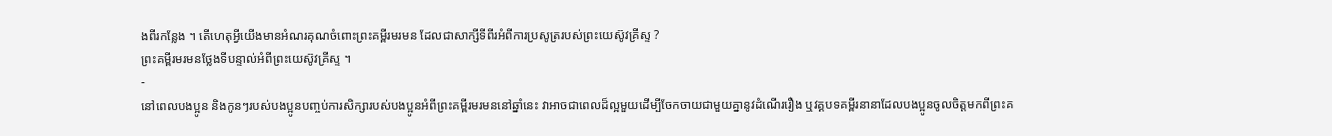ងពីរកន្លែង ។ តើហេតុអ្វីយើងមានអំណរគុណចំពោះព្រះគម្ពីរមរមន ដែលជាសាក្សីទីពីរអំពីការប្រសូត្ររបស់ព្រះយេស៊ូវគ្រីស្ទ ?
ព្រះគម្ពីរមរមនថ្លែងទីបន្ទាល់អំពីព្រះយេស៊ូវគ្រីស្ទ ។
-
នៅពេលបងប្អូន និងកូនៗរបស់បងប្អូនបញ្ចប់ការសិក្សារបស់បងប្អូនអំពីព្រះគម្ពីរមរមននៅឆ្នាំនេះ វាអាចជាពេលដ៏ល្អមួយដើម្បីចែកចាយជាមួយគ្នានូវដំណើររឿង ឬវគ្គបទគម្ពីរនានាដែលបងប្អូនចូលចិត្តមកពីព្រះគ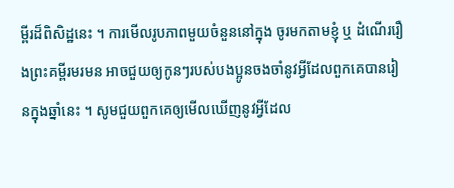ម្ពីរដ៏ពិសិដ្ឋនេះ ។ ការមើលរូបភាពមួយចំនួននៅក្នុង ចូរមកតាមខ្ញុំ ឬ ដំណើររឿងព្រះគម្ពីរមរមន អាចជួយឲ្យកូនៗរបស់បងប្អូនចងចាំនូវអ្វីដែលពួកគេបានរៀនក្នុងឆ្នាំនេះ ។ សូមជួយពួកគេឲ្យមើលឃើញនូវអ្វីដែល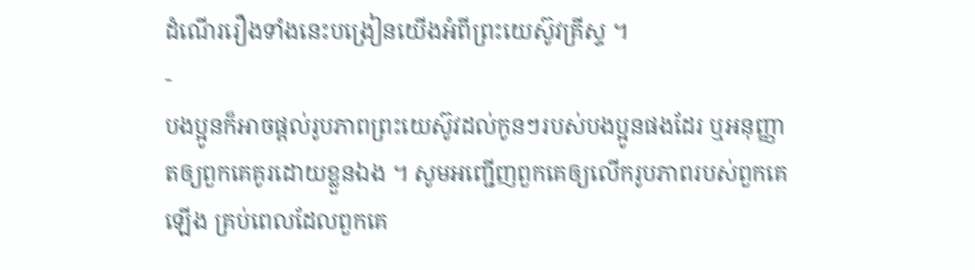ដំណើររឿងទាំងនេះបង្រៀនយើងអំពីព្រះយេស៊ូវគ្រីស្ទ ។
-
បងប្អូនក៏អាចផ្ដល់រូបភាពព្រះយេស៊ូវដល់កូនៗរបស់បងប្អូនផងដែរ ឬអនុញ្ញាតឲ្យពួកគេគូរដោយខ្លួនឯង ។ សូមអញ្ជើញពួកគេឲ្យលើករូបភាពរបស់ពួកគេឡើង គ្រប់ពេលដែលពួកគេ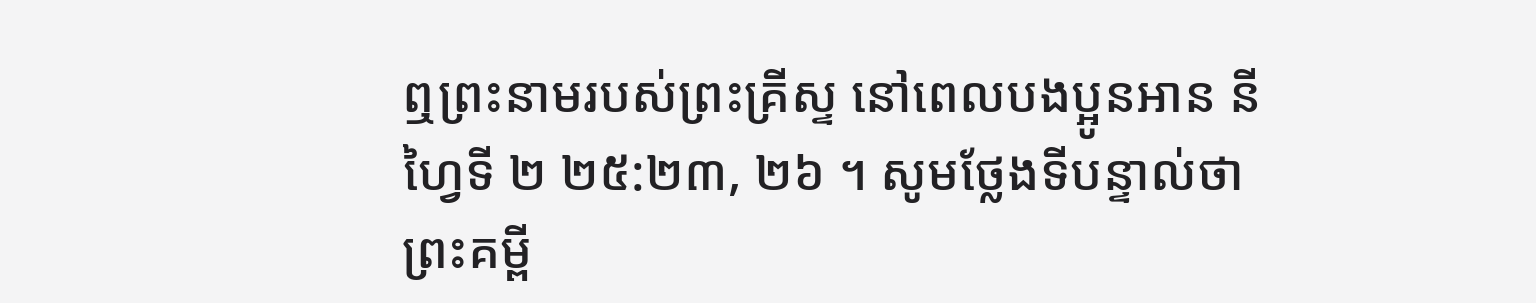ឮព្រះនាមរបស់ព្រះគ្រីស្ទ នៅពេលបងប្អូនអាន នីហ្វៃទី ២ ២៥:២៣, ២៦ ។ សូមថ្លែងទីបន្ទាល់ថា ព្រះគម្ពី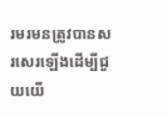រមរមនត្រូវបានសរសេរឡើងដើម្បីជួយយើ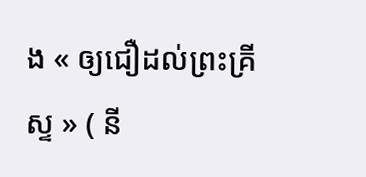ង « ឲ្យជឿដល់ព្រះគ្រីស្ទ » ( នី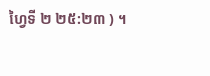ហ្វៃទី ២ ២៥:២៣ ) ។